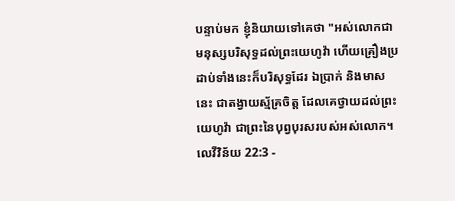បន្ទាប់មក ខ្ញុំនិយាយទៅគេថា "អស់លោកជាមនុស្សបរិសុទ្ធដល់ព្រះយេហូវ៉ា ហើយគ្រឿងប្រដាប់ទាំងនេះក៏បរិសុទ្ធដែរ ឯប្រាក់ និងមាសនេះ ជាតង្វាយស្ម័គ្រចិត្ត ដែលគេថ្វាយដល់ព្រះយេហូវ៉ា ជាព្រះនៃបុព្វបុរសរបស់អស់លោក។
លេវីវិន័យ 22:3 -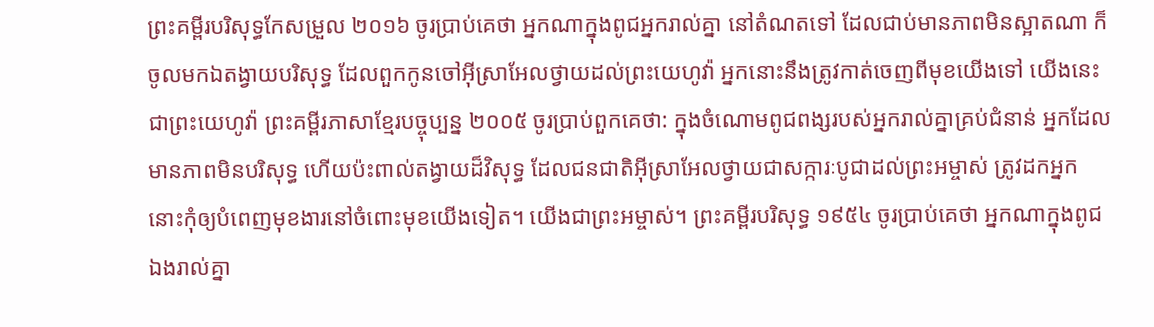ព្រះគម្ពីរបរិសុទ្ធកែសម្រួល ២០១៦ ចូរប្រាប់គេថា អ្នកណាក្នុងពូជអ្នករាល់គ្នា នៅតំណតទៅ ដែលជាប់មានភាពមិនស្អាតណា ក៏ចូលមកឯតង្វាយបរិសុទ្ធ ដែលពួកកូនចៅអ៊ីស្រាអែលថ្វាយដល់ព្រះយេហូវ៉ា អ្នកនោះនឹងត្រូវកាត់ចេញពីមុខយើងទៅ យើងនេះជាព្រះយេហូវ៉ា ព្រះគម្ពីរភាសាខ្មែរបច្ចុប្បន្ន ២០០៥ ចូរប្រាប់ពួកគេថា: ក្នុងចំណោមពូជពង្សរបស់អ្នករាល់គ្នាគ្រប់ជំនាន់ អ្នកដែលមានភាពមិនបរិសុទ្ធ ហើយប៉ះពាល់តង្វាយដ៏វិសុទ្ធ ដែលជនជាតិអ៊ីស្រាអែលថ្វាយជាសក្ការៈបូជាដល់ព្រះអម្ចាស់ ត្រូវដកអ្នកនោះកុំឲ្យបំពេញមុខងារនៅចំពោះមុខយើងទៀត។ យើងជាព្រះអម្ចាស់។ ព្រះគម្ពីរបរិសុទ្ធ ១៩៥៤ ចូរប្រាប់គេថា អ្នកណាក្នុងពូជឯងរាល់គ្នា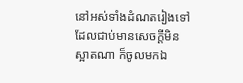នៅអស់ទាំងដំណតរៀងទៅ ដែលជាប់មានសេចក្ដីមិនស្អាតណា ក៏ចូលមកឯ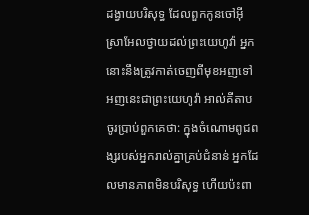ដង្វាយបរិសុទ្ធ ដែលពួកកូនចៅអ៊ីស្រាអែលថ្វាយដល់ព្រះយេហូវ៉ា អ្នកនោះនឹងត្រូវកាត់ចេញពីមុខអញទៅ អញនេះជាព្រះយេហូវ៉ា អាល់គីតាប ចូរប្រាប់ពួកគេថា: ក្នុងចំណោមពូជពង្សរបស់អ្នករាល់គ្នាគ្រប់ជំនាន់ អ្នកដែលមានភាពមិនបរិសុទ្ធ ហើយប៉ះពា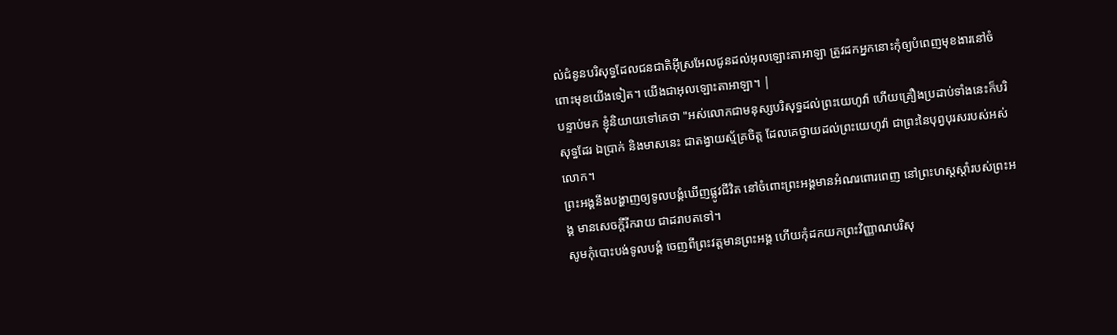ល់ជំនូនបរិសុទ្ធដែលជនជាតិអ៊ីស្រអែលជូនដល់អុលឡោះតាអាឡា ត្រូវដកអ្នកនោះកុំឲ្យបំពេញមុខងារនៅចំពោះមុខយើងទៀត។ យើងជាអុលឡោះតាអាឡា។ |
បន្ទាប់មក ខ្ញុំនិយាយទៅគេថា "អស់លោកជាមនុស្សបរិសុទ្ធដល់ព្រះយេហូវ៉ា ហើយគ្រឿងប្រដាប់ទាំងនេះក៏បរិសុទ្ធដែរ ឯប្រាក់ និងមាសនេះ ជាតង្វាយស្ម័គ្រចិត្ត ដែលគេថ្វាយដល់ព្រះយេហូវ៉ា ជាព្រះនៃបុព្វបុរសរបស់អស់លោក។
ព្រះអង្គនឹងបង្ហាញឲ្យទូលបង្គំឃើញផ្លូវជីវិត នៅចំពោះព្រះអង្គមានអំណរពោរពេញ នៅព្រះហស្តស្តាំរបស់ព្រះអង្គ មានសេចក្ដីរីករាយ ជាដរាបតទៅ។
សូមកុំបោះបង់ទូលបង្គំ ចេញពីព្រះវត្តមានព្រះអង្គ ហើយកុំដកយកព្រះវិញ្ញាណបរិសុ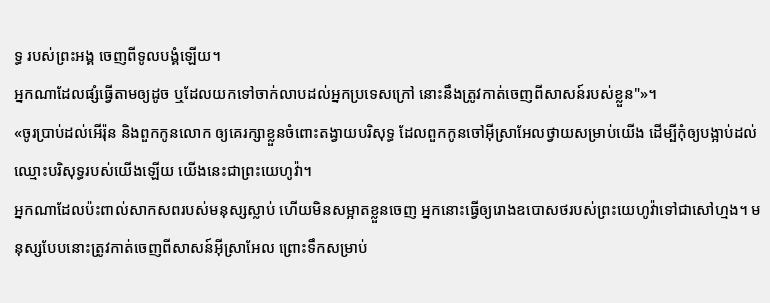ទ្ធ របស់ព្រះអង្គ ចេញពីទូលបង្គំឡើយ។
អ្នកណាដែលផ្សំធ្វើតាមឲ្យដូច ឬដែលយកទៅចាក់លាបដល់អ្នកប្រទេសក្រៅ នោះនឹងត្រូវកាត់ចេញពីសាសន៍របស់ខ្លួន"»។
«ចូរប្រាប់ដល់អើរ៉ុន និងពួកកូនលោក ឲ្យគេរក្សាខ្លួនចំពោះតង្វាយបរិសុទ្ធ ដែលពួកកូនចៅអ៊ីស្រាអែលថ្វាយសម្រាប់យើង ដើម្បីកុំឲ្យបង្អាប់ដល់ឈ្មោះបរិសុទ្ធរបស់យើងឡើយ យើងនេះជាព្រះយេហូវ៉ា។
អ្នកណាដែលប៉ះពាល់សាកសពរបស់មនុស្សស្លាប់ ហើយមិនសម្អាតខ្លួនចេញ អ្នកនោះធ្វើឲ្យរោងឧបោសថរបស់ព្រះយេហូវ៉ាទៅជាសៅហ្មង។ មនុស្សបែបនោះត្រូវកាត់ចេញពីសាសន៍អ៊ីស្រាអែល ព្រោះទឹកសម្រាប់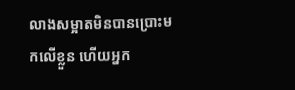លាងសម្អាតមិនបានប្រោះមកលើខ្លួន ហើយអ្នក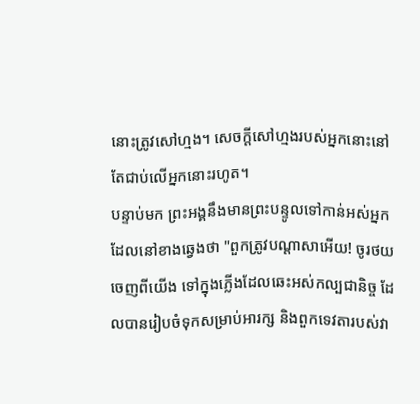នោះត្រូវសៅហ្មង។ សេចក្ដីសៅហ្មងរបស់អ្នកនោះនៅតែជាប់លើអ្នកនោះរហូត។
បន្ទាប់មក ព្រះអង្គនឹងមានព្រះបន្ទូលទៅកាន់អស់អ្នកដែលនៅខាងឆ្វេងថា "ពួកត្រូវបណ្តាសាអើយ! ចូរថយចេញពីយើង ទៅក្នុងភ្លើងដែលឆេះអស់កល្បជានិច្ច ដែលបានរៀបចំទុកសម្រាប់អារក្ស និងពួកទេវតារបស់វា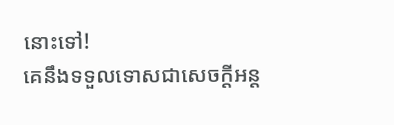នោះទៅ!
គេនឹងទទួលទោសជាសេចក្ដីអន្ត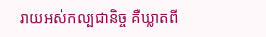រាយអស់កល្បជានិច្ច គឺឃ្លាតពី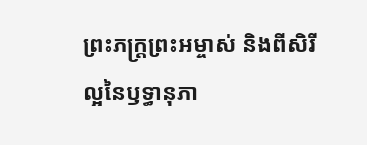ព្រះភក្ត្រព្រះអម្ចាស់ និងពីសិរីល្អនៃឫទ្ធានុភា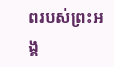ពរបស់ព្រះអង្គ